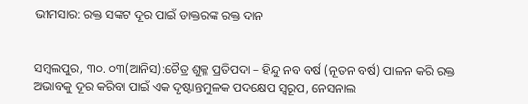ଭୀମସାର: ରକ୍ତ ସଙ୍କଟ ଦୂର ପାଇଁ ଡାକ୍ତରଙ୍କ ରକ୍ତ ଦାନ


ସମ୍ବଲପୁର, ୩୦. ୦୩(ଆନିସ):ଚୈତ୍ର ଶୁକ୍ଳ ପ୍ରତିପଦା – ହିନ୍ଦୁ ନବ ବର୍ଷ (ନୂତନ ବର୍ଷ) ପାଳନ କରି ରକ୍ତ ଅଭାବକୁ ଦୂର କରିବା ପାଇଁ ଏକ ଦୃଷ୍ଟାନ୍ତମୁଳକ ପଦକ୍ଷେପ ସ୍ୱରୂପ, ନେସନାଲ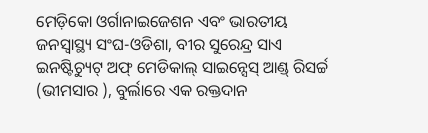ମେଡ଼ିକୋ ଓର୍ଗାନାଇଜେଶନ ଏବଂ ଭାରତୀୟ ଜନସ୍ୱାସ୍ଥ୍ୟ ସଂଘ-ଓଡିଶା, ବୀର ସୁରେନ୍ଦ୍ର ସାଏ ଇନଷ୍ଟିଚ୍ୟୁଟ୍ ଅଫ୍ ମେଡିକାଲ୍ ସାଇନ୍ସେସ୍ ଆଣ୍ଡ୍ ରିସର୍ଚ୍ଚ (ଭୀମସାର ), ବୁର୍ଲାରେ ଏକ ରକ୍ତଦାନ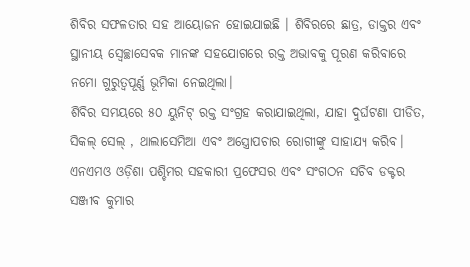ଶିବିର ସଫଳତାର ସହ ଆୟୋଜନ ହୋଇଯାଇଛି । ଶିବିରରେ ଛାତ୍ର, ଡାକ୍ତର ଏବଂ ସ୍ଥାନୀୟ ସ୍ୱେଚ୍ଛାସେବକ ମାନଙ୍କ ସହଯୋଗରେ ରକ୍ତ ଅଭାବକୁ ପୂରଣ କରିବାରେ ନମୋ ଗୁରୁତ୍ୱପୂର୍ଣ୍ଣ ଭୂମିକା ନେଇଥିଲା।
ଶିବିର ସମୟରେ ୫୦ ୟୁନିଟ୍ ରକ୍ତ ସଂଗ୍ରହ କରାଯାଇଥିଲା, ଯାହା ଦୁର୍ଘଟଣା ପୀଡିତ, ସିକଲ୍ ସେଲ୍ , ଥାଲାସେମିଆ ଏବଂ ଅସ୍ତ୍ରୋପଚାର ରୋଗୀଙ୍କୁ ସାହାଯ୍ୟ କରିବ।
ଏନଏମଓ ଓଡ଼ିଶା ପଶ୍ଚିମର ସହକାରୀ ପ୍ରଫେସର ଏବଂ ସଂଗଠନ ସଚିବ ଡକ୍ଟର ସଞ୍ଜୀବ କୁମାର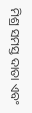ମିଶ୍ର ସମସ୍ତ ଦାତା ଏବଂ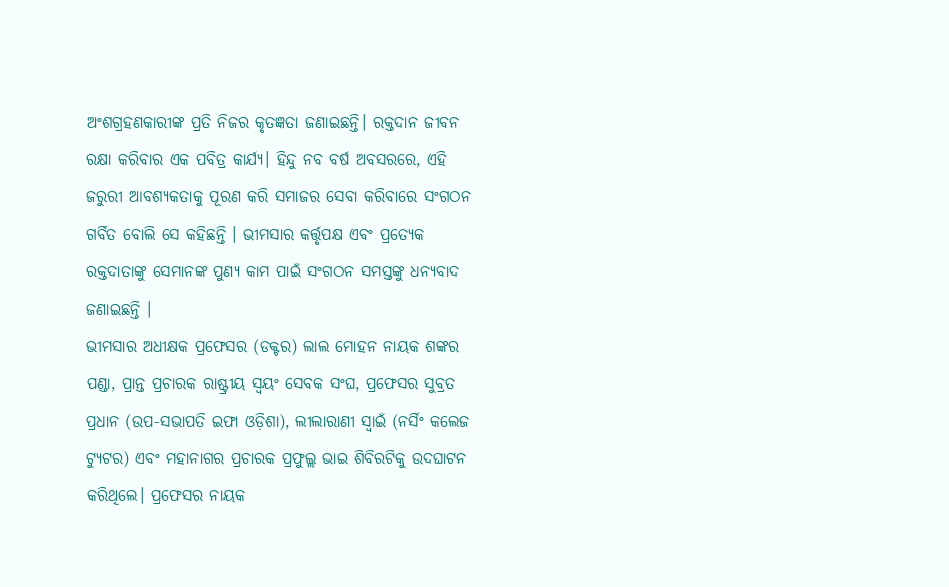ଅଂଶଗ୍ରହଣକାରୀଙ୍କ ପ୍ରତି ନିଜର କୃତଜ୍ଞତା ଜଣାଇଛନ୍ତି। ରକ୍ତଦାନ ଜୀବନ ରକ୍ଷା କରିବାର ଏକ ପବିତ୍ର କାର୍ଯ୍ୟ। ହିନ୍ଦୁ ନବ ବର୍ଷ ଅବସରରେ, ଏହି ଜରୁରୀ ଆବଶ୍ୟକତାକୁ ପୂରଣ କରି ସମାଜର ସେବା କରିବାରେ ସଂଗଠନ ଗର୍ବିତ ବୋଲି ସେ କହିଛନ୍ତି । ଭୀମସାର କର୍ତ୍ତୃପକ୍ଷ ଏବଂ ପ୍ରତ୍ୟେକ ରକ୍ତଦାତାଙ୍କୁ ସେମାନଙ୍କ ପୁଣ୍ୟ କାମ ପାଇଁ ସଂଗଠନ ସମସ୍ତଙ୍କୁ ଧନ୍ୟବାଦ ଜଣାଇଛନ୍ତି ।
ଭୀମସାର ଅଧୀକ୍ଷକ ପ୍ରଫେସର (ଡକ୍ଟର) ଲାଲ ମୋହନ ନାୟକ ଶଙ୍କର ପଣ୍ଡା, ପ୍ରାନ୍ତ ପ୍ରଚାରକ ରାଷ୍ଟ୍ରୀୟ ସ୍ବୟଂ ସେବକ ସଂଘ, ପ୍ରଫେସର ସୁବ୍ରତ ପ୍ରଧାନ (ଉପ-ସଭାପତି ଇଫା ଓଡ଼ିଶା), ଲୀଲାରାଣୀ ସ୍ୱାଇଁ (ନର୍ସିଂ କଲେଜ ଟ୍ୟୁଟର) ଏବଂ ମହାନାଗର ପ୍ରଚାରକ ପ୍ରଫୁଲ୍ଲ ଭାଇ ଶିବିରଟିକୁ ଉଦଘାଟନ କରିଥିଲେ। ପ୍ରଫେସର ନାୟକ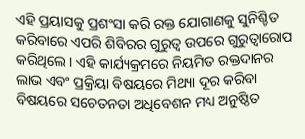ଏହି ପ୍ରୟାସକୁ ପ୍ରଶଂସା କରି ରକ୍ତ ଯୋଗାଣକୁ ସୁନିଶ୍ଚିତ କରିବାରେ ଏପରି ଶିବିରର ଗୁରୁତ୍ୱ ଉପରେ ଗୁରୁତ୍ୱାରୋପ କରିଥିଲେ। ଏହି କାର୍ଯ୍ୟକ୍ରମରେ ନିୟମିତ ରକ୍ତଦାନର ଲାଭ ଏବଂ ପ୍ରକ୍ରିୟା ବିଷୟରେ ମିଥ୍ୟା ଦୂର କରିବା ବିଷୟରେ ସଚେତନତା ଅଧିବେଶନ ମଧ୍ୟ ଅନୁଷ୍ଠିତ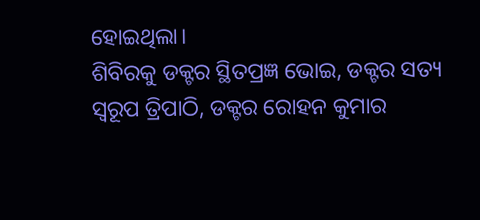ହୋଇଥିଲା।
ଶିବିରକୁ ଡକ୍ଟର ସ୍ଥିତପ୍ରଜ୍ଞ ଭୋଇ, ଡକ୍ଟର ସତ୍ୟ ସ୍ୱରୂପ ତ୍ରିପାଠି, ଡକ୍ଟର ରୋହନ କୁମାର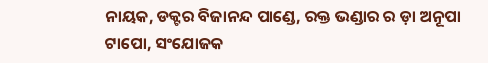ନାୟକ, ଡକ୍ଟର ବିଜାନନ୍ଦ ପାଣ୍ଡେ, ରକ୍ତ ଭଣ୍ଡାର ର ଡ଼ା ଅନୂପା ଟାପୋ, ସଂଯୋଜକ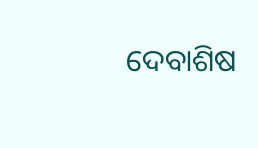ଦେବାଶିଷ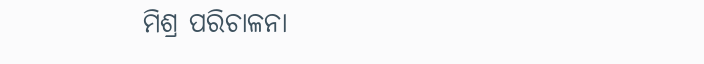ମିଶ୍ର ପରିଚାଳନା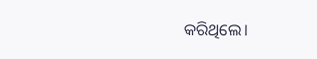କରିଥିଲେ।